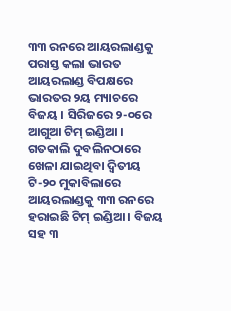୩୩ ରନରେ ଆୟରଲାଣ୍ଡକୁ ପରାସ୍ତ କଲା ଭାରତ ଆୟରଲାଣ୍ଡ ବିପକ୍ଷରେ ଭାରତର ୨ୟ ମ୍ୟାଚରେ ବିଜୟ । ସିରିଜରେ ୨-୦ରେ ଆଗୁଆ ଟିମ୍ ଇଣ୍ଡିଆ । ଗତକାଲି ଦୁବଲିନଠାରେ ଖେଳା ଯାଇଥିବା ଦ୍ଵିତୀୟ ଟି-୨୦ ମୁକାବିଲାରେ ଆୟରଲାଣ୍ଡକୁ ୩୩ ରନରେ ହରାଇଛି ଟିମ୍ ଇଣ୍ଡିଆ । ବିଜୟ ସହ ୩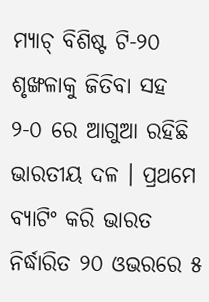ମ୍ୟାଚ୍ ବିଶିଷ୍ଟ ଟି-୨୦ ଶୃଙ୍ଖଳାକୁ ଜିତିବା ସହ ୨-୦ ରେ ଆଗୁଆ ରହିଛି ଭାରତୀୟ ଦଳ । ପ୍ରଥମେ ବ୍ୟାଟିଂ କରି ଭାରତ ନିର୍ଦ୍ଧାରିତ ୨୦ ଓଭରରେ ୫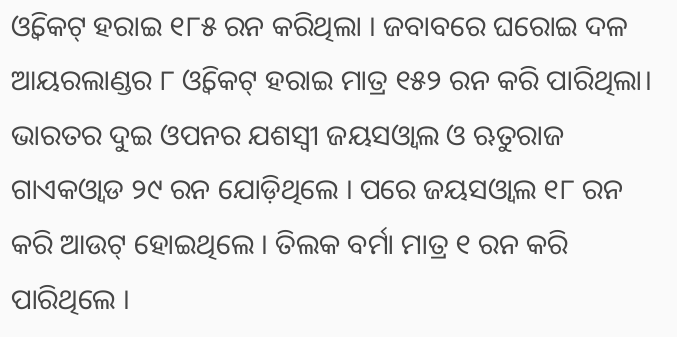ଓ୍ଵିକେଟ୍ ହରାଇ ୧୮୫ ରନ କରିଥିଲା । ଜବାବରେ ଘରୋଇ ଦଳ ଆୟରଲାଣ୍ଡର ୮ ଓ୍ଵିକେଟ୍ ହରାଇ ମାତ୍ର ୧୫୨ ରନ କରି ପାରିଥିଲା। ଭାରତର ଦୁଇ ଓପନର ଯଶସ୍ଵୀ ଜୟସଓ୍ଵାଲ ଓ ଋତୁରାଜ ଗାଏକଓ୍ଵାଡ ୨୯ ରନ ଯୋଡ଼ିଥିଲେ । ପରେ ଜୟସଓ୍ଵାଲ ୧୮ ରନ କରି ଆଉଟ୍ ହୋଇଥିଲେ । ତିଲକ ବର୍ମା ମାତ୍ର ୧ ରନ କରି ପାରିଥିଲେ ।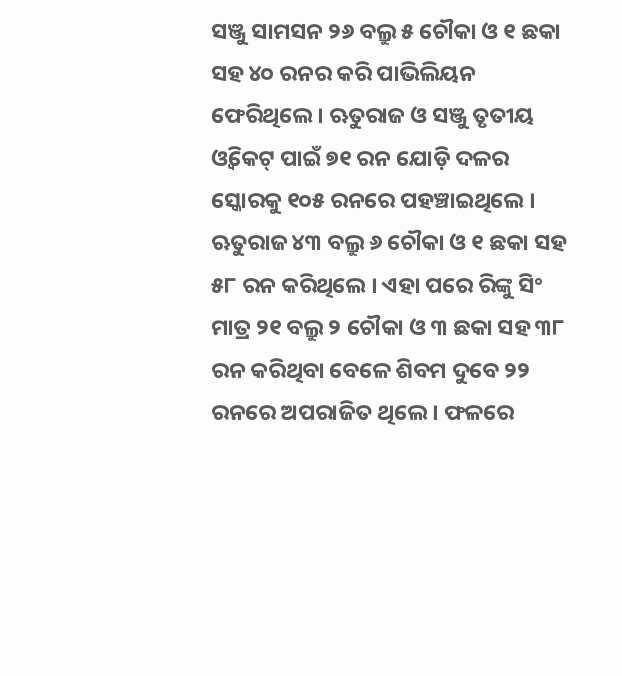ସଞ୍ଜୁ ସାମସନ ୨୬ ବଲ୍ରୁ ୫ ଚୌକା ଓ ୧ ଛକା ସହ ୪୦ ରନର କରି ପାଭିଲିୟନ ଫେରିଥିଲେ । ଋତୁରାଜ ଓ ସଞ୍ଜୁ ତୃତୀୟ ଓ୍ଵିକେଟ୍ ପାଇଁ ୭୧ ରନ ଯୋଡ଼ି ଦଳର ସ୍କୋରକୁ ୧୦୫ ରନରେ ପହଞ୍ଚାଇଥିଲେ । ଋତୁରାଜ ୪୩ ବଲ୍ରୁ ୬ ଚୌକା ଓ ୧ ଛକା ସହ ୫୮ ରନ କରିଥିଲେ । ଏହା ପରେ ରିଙ୍କୁ ସିଂ ମାତ୍ର ୨୧ ବଲ୍ରୁ ୨ ଚୌକା ଓ ୩ ଛକା ସହ ୩୮ ରନ କରିଥିବା ବେଳେ ଶିବମ ଦୁବେ ୨୨ ରନରେ ଅପରାଜିତ ଥିଲେ । ଫଳରେ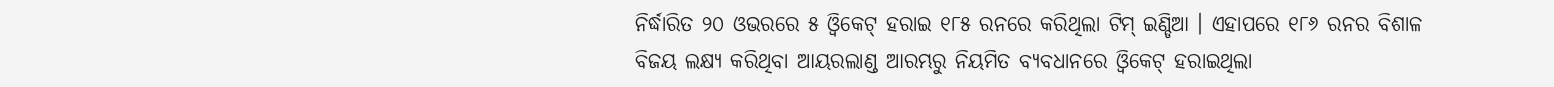ନିର୍ଦ୍ଧାରିତ ୨୦ ଓଭରରେ ୫ ଓ୍ଵିକେଟ୍ ହରାଇ ୧୮୫ ରନରେ କରିଥିଲା ଟିମ୍ ଇଣ୍ଡିଆ । ଏହାପରେ ୧୮୬ ରନର ବିଶାଳ ବିଜୟ ଲକ୍ଷ୍ୟ କରିଥିବା ଆୟରଲାଣ୍ଡ ଆରମ୍ଭରୁ ନିୟମିତ ବ୍ୟବଧାନରେ ଓ୍ଵିକେଟ୍ ହରାଇଥିଲା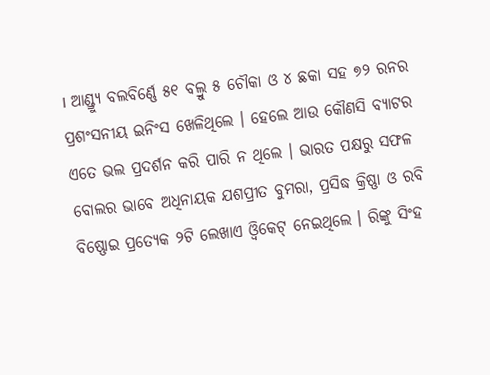। ଆଣ୍ଡ୍ର୍ୟୁ ବଲବିର୍ଣ୍ଣେ ୫୧ ବଲ୍ରୁ ୫ ଚୌକା ଓ ୪ ଛକା ସହ ୭୨ ରନର ପ୍ରଶଂସନୀୟ ଇନିଂସ ଖେଳିଥିଲେ । ହେଲେ ଆଉ କୌଣସି ବ୍ୟାଟର ଏତେ ଭଲ ପ୍ରଦର୍ଶନ କରି ପାରି ନ ଥିଲେ । ଭାରତ ପକ୍ଷରୁ ସଫଳ ବୋଲର ଭାବେ ଅଧିନାୟକ ଯଶପ୍ରୀତ ବୁମରା, ପ୍ରସିଦ୍ଧ କ୍ରିଷ୍ଣା ଓ ରବି ବିଷ୍ଣୋଇ ପ୍ରତ୍ୟେକ ୨ଟି ଲେଖାଏ ଓ୍ଵିକେଟ୍ ନେଇଥିଲେ । ରିଙ୍କୁ ସିଂହ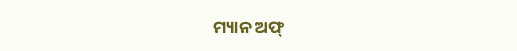ମ୍ୟାନ ଅଫ୍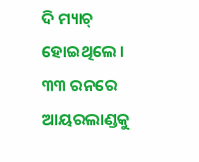ଦି ମ୍ୟାଚ୍ ହୋଇଥିଲେ ।
୩୩ ରନରେ ଆୟରଲାଣ୍ଡକୁ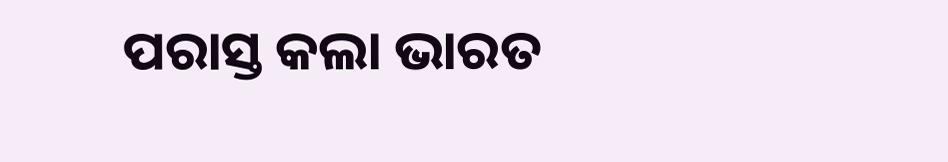ପରାସ୍ତ କଲା ଭାରତ